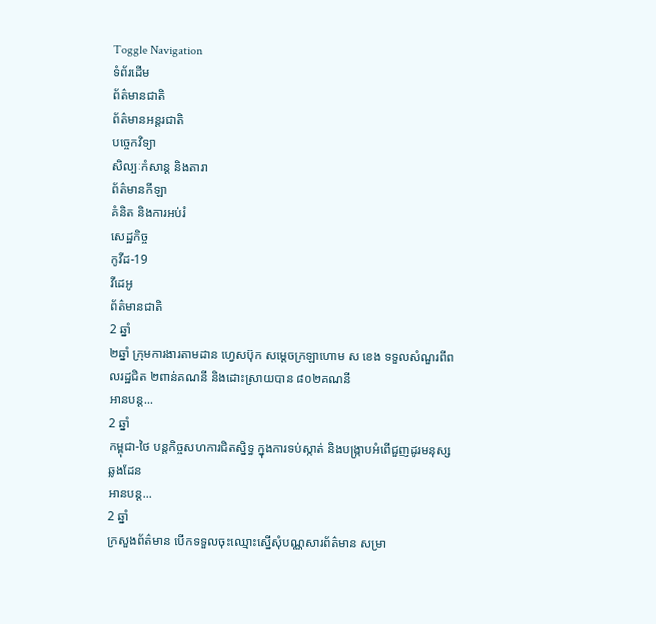Toggle Navigation
ទំព័រដើម
ព័ត៌មានជាតិ
ព័ត៌មានអន្តរជាតិ
បច្ចេកវិទ្យា
សិល្បៈកំសាន្ត និងតារា
ព័ត៌មានកីឡា
គំនិត និងការអប់រំ
សេដ្ឋកិច្ច
កូវីដ-19
វីដេអូ
ព័ត៌មានជាតិ
2 ឆ្នាំ
២ឆ្នាំ ក្រុមការងារតាមដាន ហ្វេសប៊ុក សម្ដេចក្រឡាហោម ស ខេង ទទួលសំណួរពីពលរដ្ឋជិត ២ពាន់គណនី និងដោះស្រាយបាន ៨០២គណនី
អានបន្ត...
2 ឆ្នាំ
កម្ពុជា-ថៃ បន្តកិច្ចសហការជិតស្និទ្ធ ក្នុងការទប់ស្កាត់ និងបង្ក្រាបអំពើជួញដូរមនុស្សឆ្លងដែន
អានបន្ត...
2 ឆ្នាំ
ក្រសួងព័ត៌មាន បើកទទួលចុះឈ្មោះស្នើសុំបណ្ណសារព័ត៌មាន សម្រា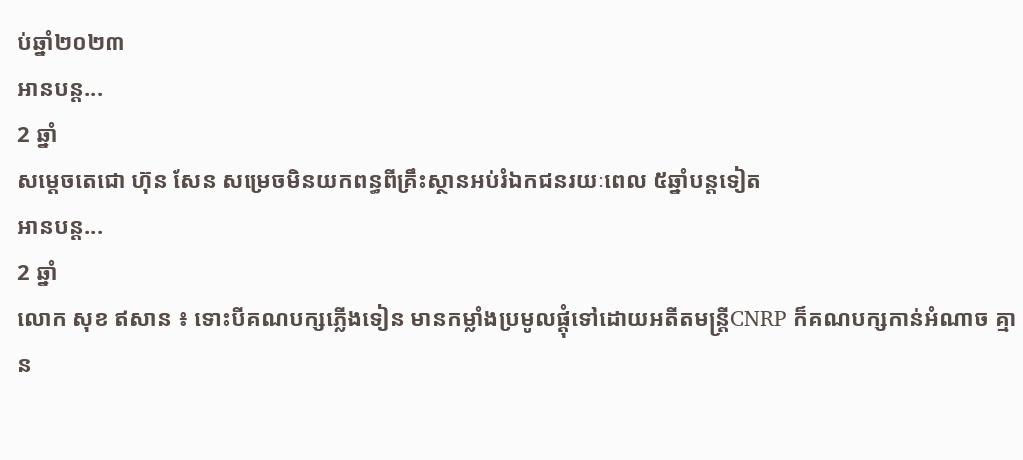ប់ឆ្នាំ២០២៣
អានបន្ត...
2 ឆ្នាំ
សម្តេចតេជោ ហ៊ុន សែន សម្រេចមិនយកពន្ធពីគ្រឹះស្ថានអប់រំឯកជនរយៈពេល ៥ឆ្នាំបន្តទៀត
អានបន្ត...
2 ឆ្នាំ
លោក សុខ ឥសាន ៖ ទោះបីគណបក្សភ្លើងទៀន មានកម្លាំងប្រមូលផ្ដុំទៅដោយអតីតមន្ដ្រីCNRP ក៏គណបក្សកាន់អំណាច គ្មាន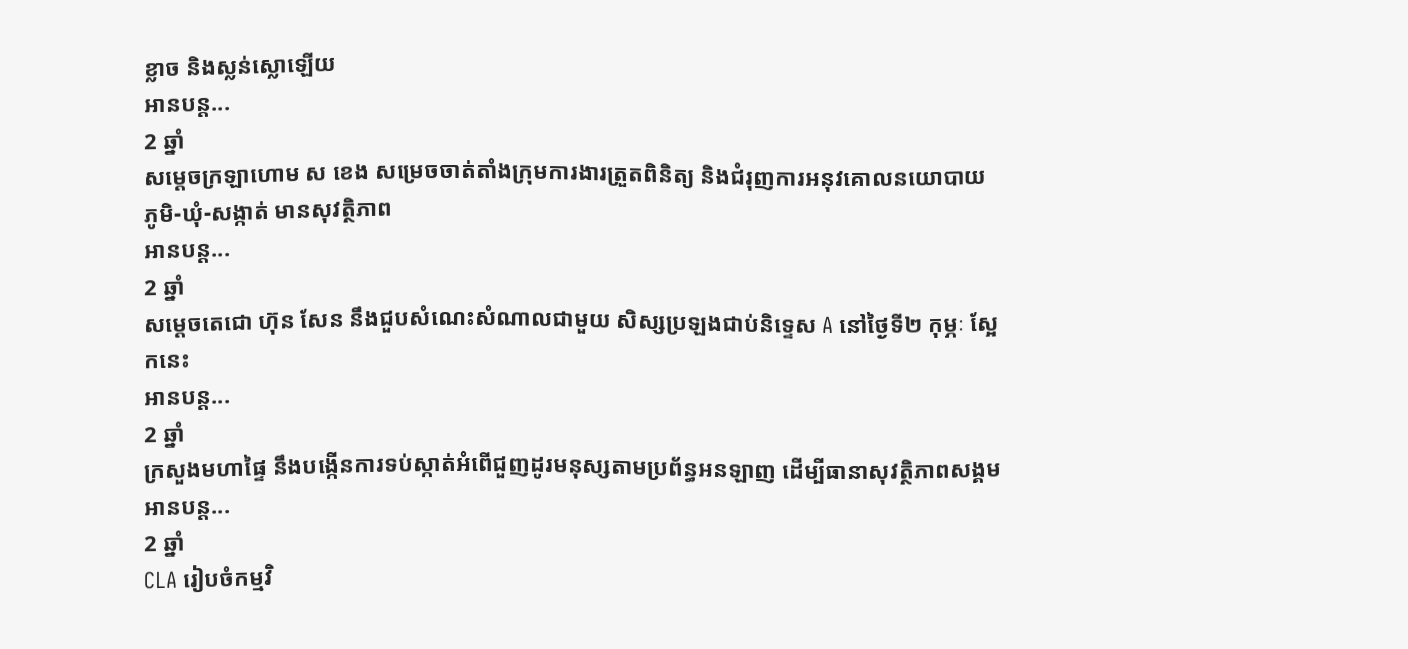ខ្លាច និងស្លន់ស្លោឡើយ
អានបន្ត...
2 ឆ្នាំ
សម្ដេចក្រឡាហោម ស ខេង សម្រេចចាត់តាំងក្រុមការងារត្រួតពិនិត្យ និងជំរុញការអនុវគោលនយោបាយ ភូមិ-ឃុំ-សង្កាត់ មានសុវត្ថិភាព
អានបន្ត...
2 ឆ្នាំ
សម្ដេចតេជោ ហ៊ុន សែន នឹងជួបសំណេះសំណាលជាមួយ សិស្សប្រឡងជាប់និទ្ទេស A នៅថ្ងៃទី២ កុម្ភៈ ស្អែកនេះ
អានបន្ត...
2 ឆ្នាំ
ក្រសួងមហាផ្ទៃ នឹងបង្កើនការទប់ស្កាត់អំពើជួញដូរមនុស្សតាមប្រព័ន្ធអនឡាញ ដើម្បីធានាសុវត្ថិភាពសង្គម
អានបន្ត...
2 ឆ្នាំ
CLA រៀបចំកម្មវិ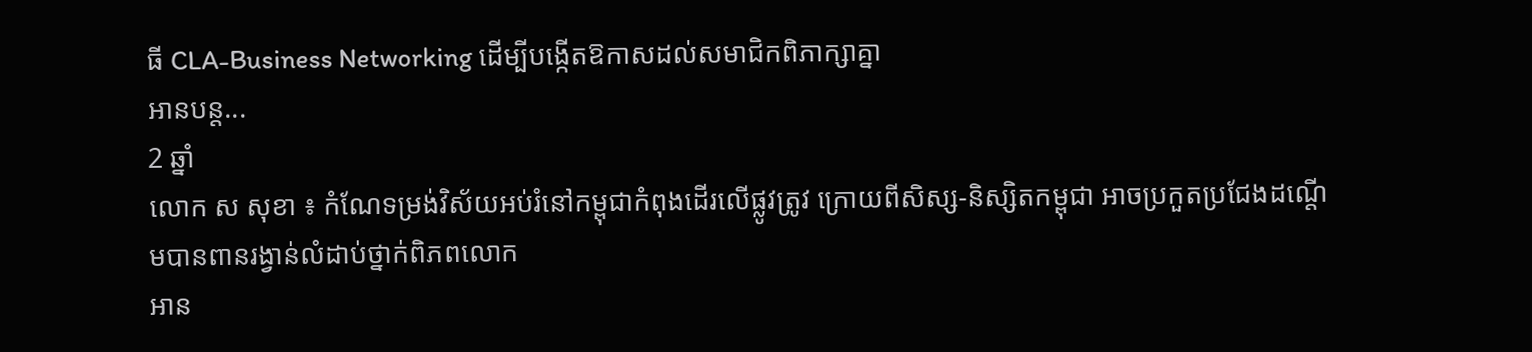ធី CLA-Business Networking ដើម្បីបង្កើតឱកាសដល់សមាជិកពិភាក្សាគ្នា
អានបន្ត...
2 ឆ្នាំ
លោក ស សុខា ៖ កំណែទម្រង់វិស័យអប់រំនៅកម្ពុជាកំពុងដើរលើផ្លូវត្រូវ ក្រោយពីសិស្ស-និស្សិតកម្ពុជា អាចប្រកួតប្រជែងដណ្តើមបានពានរង្វាន់លំដាប់ថ្នាក់ពិភពលោក
អាន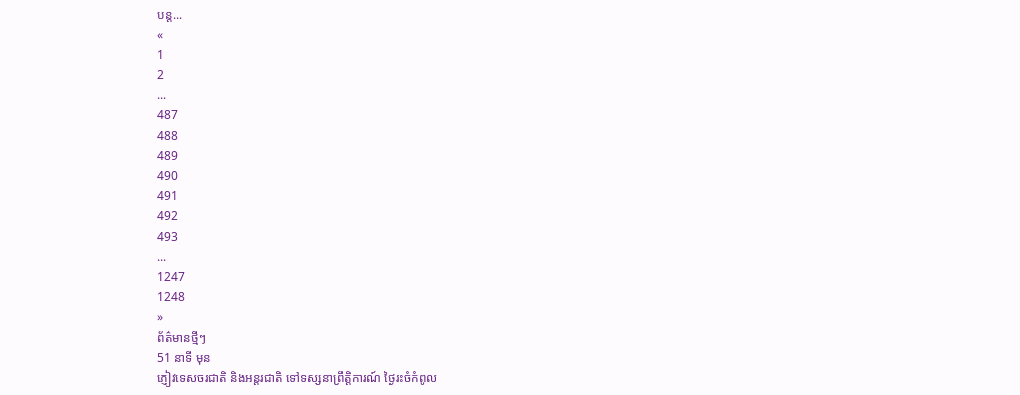បន្ត...
«
1
2
...
487
488
489
490
491
492
493
...
1247
1248
»
ព័ត៌មានថ្មីៗ
51 នាទី មុន
ភ្ញៀវទេសចរជាតិ និងអន្ដរជាតិ ទៅទស្សនាព្រឹត្តិការណ៍ ថ្ងៃរះចំកំពូល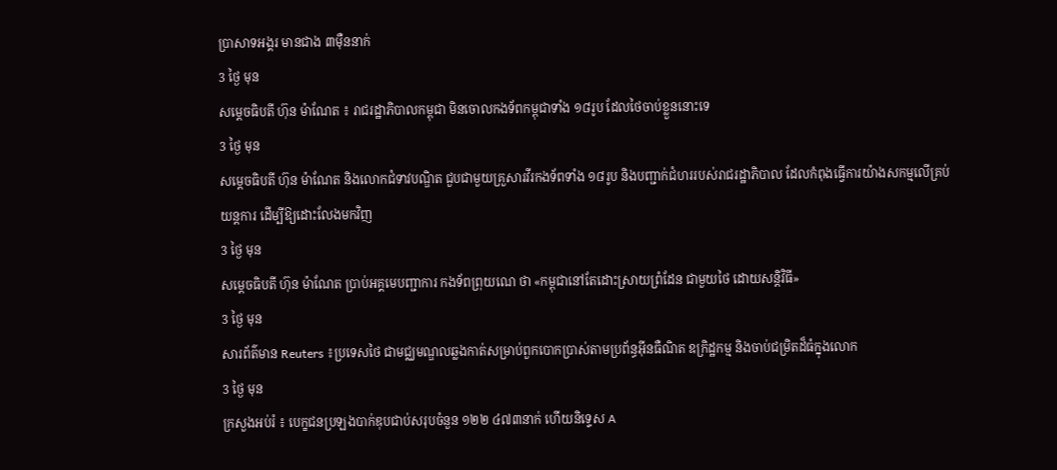ប្រាសាទអង្គរ មានជាង ៣ម៉ឺននាក់
3 ថ្ងៃ មុន
សម្ដេចធិបតី ហ៊ុន ម៉ាណែត ៖ រាជរដ្ឋាភិបាលកម្ពុជា មិនចោលកងទ័ពកម្ពុជាទាំង ១៨រូប ដែលថៃចាប់ខ្លួននោះទេ
3 ថ្ងៃ មុន
សម្ដេចធិបតី ហ៊ុន ម៉ាណែត និងលោកជំទាវបណ្ឌិត ជួបជាមួយគ្រួសារវីរកងទ័ពទាំង ១៨រូប និងបញ្ជាក់ជំហររបស់រាជរដ្ឋាភិបាល ដែលកំពុងធ្វើការយ៉ាងសកម្មលើគ្រប់យន្តការ ដើម្បីឱ្យដោះលែងមកវិញ
3 ថ្ងៃ មុន
សម្តេចធិបតី ហ៊ុន ម៉ាណែត ប្រាប់អគ្គមេបញ្ជាការ កងទ័ពព្រុយណេ ថា «កម្ពុជានៅតែដោះស្រាយព្រំដែន ជាមួយថៃ ដោយសន្តិវិធី»
3 ថ្ងៃ មុន
សារព័ត៌មាន Reuters ៖ប្រទេសថៃ ជាមជ្ឈមណ្ឌលឆ្លងកាត់សម្រាប់ពួកបោកប្រាស់តាមប្រព័ន្ធអ៊ីនធឺណិត ឧក្រិដ្ឋកម្ម និងចាប់ជម្រិតដ៏ធំក្នុងលោក
3 ថ្ងៃ មុន
ក្រសួងអប់រំ ៖ បេក្ខជនប្រឡងបាក់ឌុបជាប់សរុបចំនួន ១២២ ៤៧៣នាក់ ហើយនិទ្ទេស A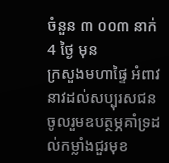ចំនួន ៣ ០០៣ នាក់
4 ថ្ងៃ មុន
ក្រសួងមហាផ្ទៃ អំពាវនាវដល់សប្បុរសជន ចូលរួមឧបត្ថម្ភគាំទ្រដល់កម្លាំងជួរមុខ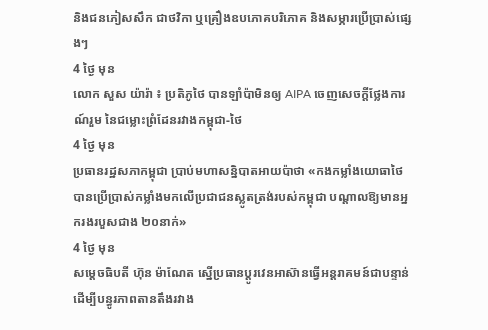និងជនភៀសសឹក ជាថវិកា ឬគ្រឿងឧបភោគបរិភោគ និងសម្ភារប្រើប្រាស់ផ្សេងៗ
4 ថ្ងៃ មុន
លោក សួស យ៉ារ៉ា ៖ ប្រតិភូថៃ បានឡាំប៉ាមិនឲ្យ AIPA ចេញសេចក្តីថ្លែងការណ៍រួម នៃជម្លោះព្រំដែនរវាងកម្ពុជា-ថៃ
4 ថ្ងៃ មុន
ប្រធានរដ្ឋសភាកម្ពុជា ប្រាប់មហាសន្និបាតអាយប៉ាថា «កងកម្លាំងយោធាថៃ បានប្រើប្រាស់កម្លាំងមកលើប្រជាជនស្លូតត្រង់របស់កម្ពុជា បណ្តាលឱ្យមានអ្នករងរបួសជាង ២០នាក់»
4 ថ្ងៃ មុន
សម្ដេចធិបតី ហ៊ុន ម៉ាណែត ស្នើប្រធានប្តូរវេនអាស៊ានធ្វើអន្តរាគមន៍ជាបន្ទាន់ ដើម្បីបន្ធូរភាពតានតឹងរវាង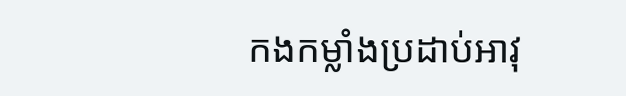កងកម្លាំងប្រដាប់អាវុ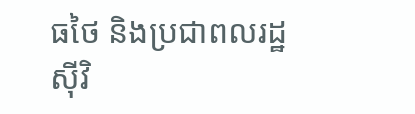ធថៃ និងប្រជាពលរដ្ឋស៊ីវិ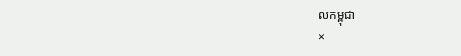លកម្ពុជា
×